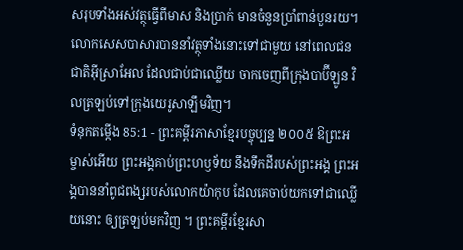សរុបទាំងអស់វត្ថុធ្វើពីមាស និងប្រាក់ មានចំនួនប្រាំពាន់បួនរយ។ លោកសេសបាសារបាននាំវត្ថុទាំងនោះទៅជាមួយ នៅពេលជនជាតិអ៊ីស្រាអែល ដែលជាប់ជាឈ្លើយ ចាកចេញពីក្រុងបាប៊ីឡូន វិលត្រឡប់ទៅក្រុងយេរូសាឡឹមវិញ។
ទំនុកតម្កើង 85:1 - ព្រះគម្ពីរភាសាខ្មែរបច្ចុប្បន្ន ២០០៥ ឱព្រះអម្ចាស់អើយ ព្រះអង្គគាប់ព្រះហឫទ័យ នឹងទឹកដីរបស់ព្រះអង្គ ព្រះអង្គបាននាំពូជពង្សរបស់លោកយ៉ាកុប ដែលគេចាប់យកទៅជាឈ្លើយនោះ ឲ្យត្រឡប់មកវិញ ។ ព្រះគម្ពីរខ្មែរសា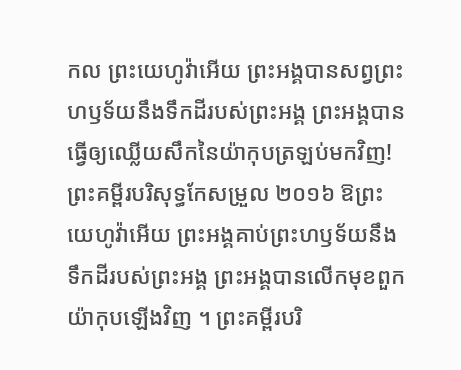កល ព្រះយេហូវ៉ាអើយ ព្រះអង្គបានសព្វព្រះហឫទ័យនឹងទឹកដីរបស់ព្រះអង្គ ព្រះអង្គបានធ្វើឲ្យឈ្លើយសឹកនៃយ៉ាកុបត្រឡប់មកវិញ! ព្រះគម្ពីរបរិសុទ្ធកែសម្រួល ២០១៦ ឱព្រះយេហូវ៉ាអើយ ព្រះអង្គគាប់ព្រះហឫទ័យនឹងទឹកដីរបស់ព្រះអង្គ ព្រះអង្គបានលើកមុខពួកយ៉ាកុបឡើងវិញ ។ ព្រះគម្ពីរបរិ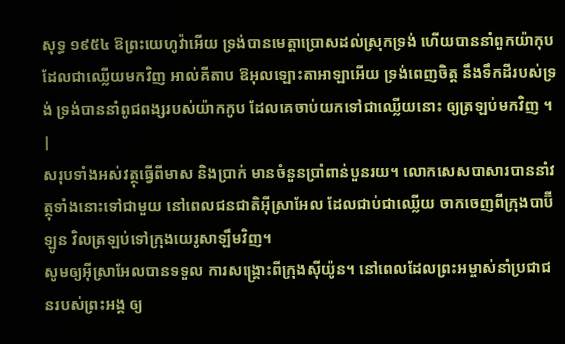សុទ្ធ ១៩៥៤ ឱព្រះយេហូវ៉ាអើយ ទ្រង់បានមេត្តាប្រោសដល់ស្រុកទ្រង់ ហើយបាននាំពួកយ៉ាកុបដែលជាឈ្លើយមកវិញ អាល់គីតាប ឱអុលឡោះតាអាឡាអើយ ទ្រង់ពេញចិត្ត នឹងទឹកដីរបស់ទ្រង់ ទ្រង់បាននាំពូជពង្សរបស់យ៉ាកកូប ដែលគេចាប់យកទៅជាឈ្លើយនោះ ឲ្យត្រឡប់មកវិញ ។ |
សរុបទាំងអស់វត្ថុធ្វើពីមាស និងប្រាក់ មានចំនួនប្រាំពាន់បួនរយ។ លោកសេសបាសារបាននាំវត្ថុទាំងនោះទៅជាមួយ នៅពេលជនជាតិអ៊ីស្រាអែល ដែលជាប់ជាឈ្លើយ ចាកចេញពីក្រុងបាប៊ីឡូន វិលត្រឡប់ទៅក្រុងយេរូសាឡឹមវិញ។
សូមឲ្យអ៊ីស្រាអែលបានទទួល ការសង្គ្រោះពីក្រុងស៊ីយ៉ូន។ នៅពេលដែលព្រះអម្ចាស់នាំប្រជាជនរបស់ព្រះអង្គ ឲ្យ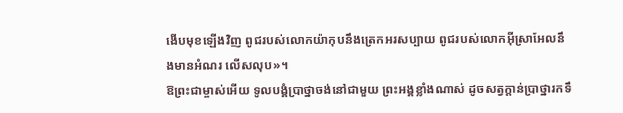ងើបមុខឡើងវិញ ពូជរបស់លោកយ៉ាកុបនឹងត្រេកអរសប្បាយ ពូជរបស់លោកអ៊ីស្រាអែលនឹងមានអំណរ លើសលុប»។
ឱព្រះជាម្ចាស់អើយ ទូលបង្គំប្រាថ្នាចង់នៅជាមួយ ព្រះអង្គខ្លាំងណាស់ ដូចសត្វក្តាន់ប្រាថ្នារកទឹ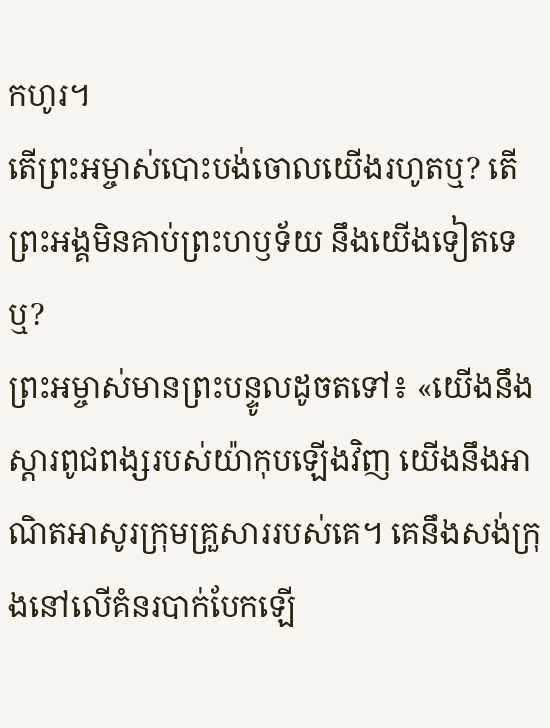កហូរ។
តើព្រះអម្ចាស់បោះបង់ចោលយើងរហូតឬ? តើព្រះអង្គមិនគាប់ព្រះហឫទ័យ នឹងយើងទៀតទេឬ?
ព្រះអម្ចាស់មានព្រះបន្ទូលដូចតទៅ៖ «យើងនឹងស្ដារពូជពង្សរបស់យ៉ាកុបឡើងវិញ យើងនឹងអាណិតអាសូរក្រុមគ្រួសាររបស់គេ។ គេនឹងសង់ក្រុងនៅលើគំនរបាក់បែកឡើ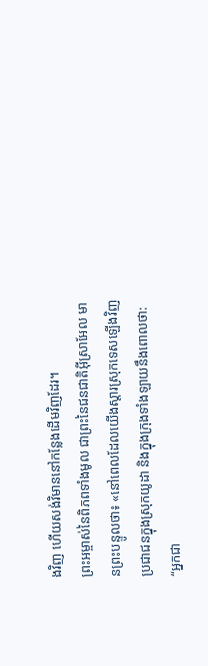ងវិញ ហើយសង់វិមាននៅកន្លែងដើមវិញដែរ។
ព្រះអម្ចាស់នៃពិភពទាំងមូល ជាព្រះនៃជនជាតិអ៊ីស្រាអែល មានព្រះបន្ទូលថា៖ «នៅពេលដែលយើងស្ដារស្រុកទេសឡើងវិញ ប្រជាជនក្នុងស្រុកយូដា និងក្នុងក្រុងទាំងឡាយនឹងពោលថា: “អ្នកជា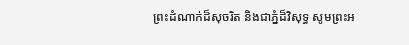ព្រះដំណាក់ដ៏សុចរិត និងជាភ្នំដ៏វិសុទ្ធ សូមព្រះអ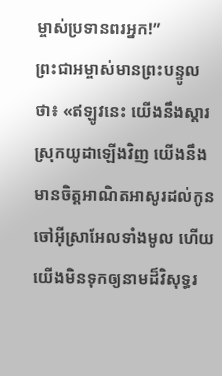ម្ចាស់ប្រទានពរអ្នក!”
ព្រះជាអម្ចាស់មានព្រះបន្ទូលថា៖ «ឥឡូវនេះ យើងនឹងស្ដារស្រុកយូដាឡើងវិញ យើងនឹងមានចិត្តអាណិតអាសូរដល់កូនចៅអ៊ីស្រាអែលទាំងមូល ហើយយើងមិនទុកឲ្យនាមដ៏វិសុទ្ធរ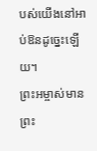បស់យើងនៅអាប់ឱនដូច្នេះឡើយ។
ព្រះអម្ចាស់មានព្រះ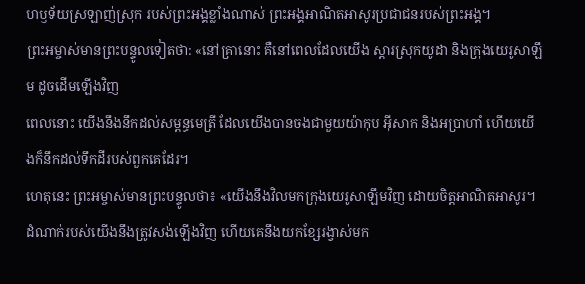ហឫទ័យស្រឡាញ់ស្រុក របស់ព្រះអង្គខ្លាំងណាស់ ព្រះអង្គអាណិតអាសូរប្រជាជនរបស់ព្រះអង្គ។
ព្រះអម្ចាស់មានព្រះបន្ទូលទៀតថា: «នៅគ្រានោះ គឺនៅពេលដែលយើង ស្ដារស្រុកយូដា និងក្រុងយេរូសាឡឹម ដូចដើមឡើងវិញ
ពេលនោះ យើងនឹងនឹកដល់សម្ពន្ធមេត្រី ដែលយើងបានចងជាមួយយ៉ាកុប អ៊ីសាក និងអប្រាហាំ ហើយយើងក៏នឹកដល់ទឹកដីរបស់ពួកគេដែរ។
ហេតុនេះ ព្រះអម្ចាស់មានព្រះបន្ទូលថា៖ «យើងនឹងវិលមកក្រុងយេរូសាឡឹមវិញ ដោយចិត្តអាណិតអាសូរ។ ដំណាក់របស់យើងនឹងត្រូវសង់ឡើងវិញ ហើយគេនឹងយកខ្សែរង្វាស់មក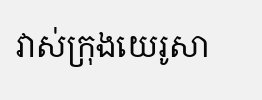វាស់ក្រុងយេរូសា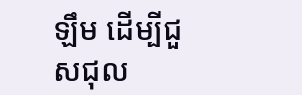ឡឹម ដើម្បីជួសជុល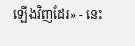ឡើងវិញដែរ» - នេះ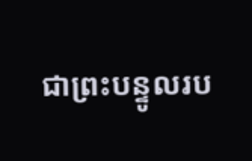ជាព្រះបន្ទូលរប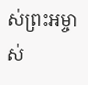ស់ព្រះអម្ចាស់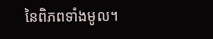នៃពិភពទាំងមូល។